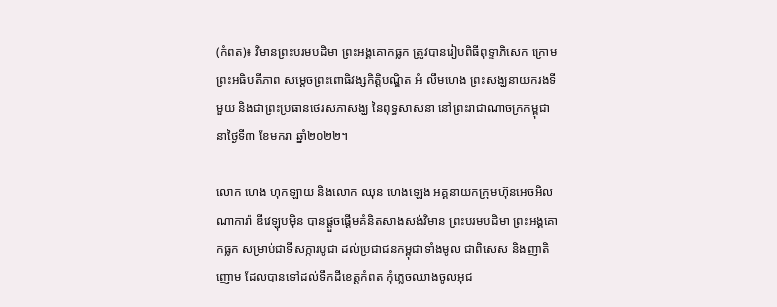(កំពត)៖ វិមានព្រះបរមបដិមា ព្រះអង្គគោកធ្លក ត្រូវបានរៀបពិធីពុទ្ទាភិសេក ក្រោមព្រះអធិបតីភាព សម្តេចព្រះពោធិវង្សកិត្ដិបណ្ឌិត អំ លឹមហេង ព្រះសង្ឃនាយករងទីមួយ និងជាព្រះប្រធានថេរសភាសង្ឃ នៃពុទ្ធសាសនា នៅព្រះរាជាណាចក្រកម្ពុជា នាថ្ងៃទី៣ ខែមករា ឆ្នាំ២០២២។

លោក ហេង ហុកឡាយ និងលោក ឈុន ហេងឡេង អគ្គនាយកក្រុមហ៊ុនអេចអិល ណាការ៉ា ឌីវេឡុបម៉ិន បានផ្តួចផ្តើមគំនិតសាងសង់វិមាន ព្រះបរមបដិមា ព្រះអង្គគោកធ្លក សម្រាប់ជាទីសក្ការបូជា ដល់ប្រជាជនកម្ពុជាទាំងមូល ជាពិសេស និងញាតិញោម ដែលបានទៅដល់ទឹកដីខេត្តកំពត កុំភ្លេចឈាងចូលអុជ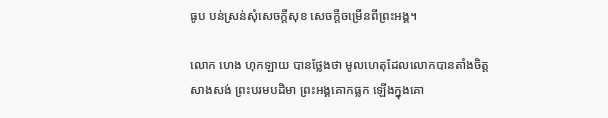ធូប បន់ស្រន់សុំសេចក្តីសុខ សេចក្តីចម្រើនពីព្រះអង្គ។

លោក ហេង ហុកឡាយ បានថ្លែងថា មូលហេតុដែលលោកបានតាំងចិត្តសាងសង់ ព្រះបរមបដិមា ព្រះអង្គគោកធ្លក ឡើងក្នុងគោ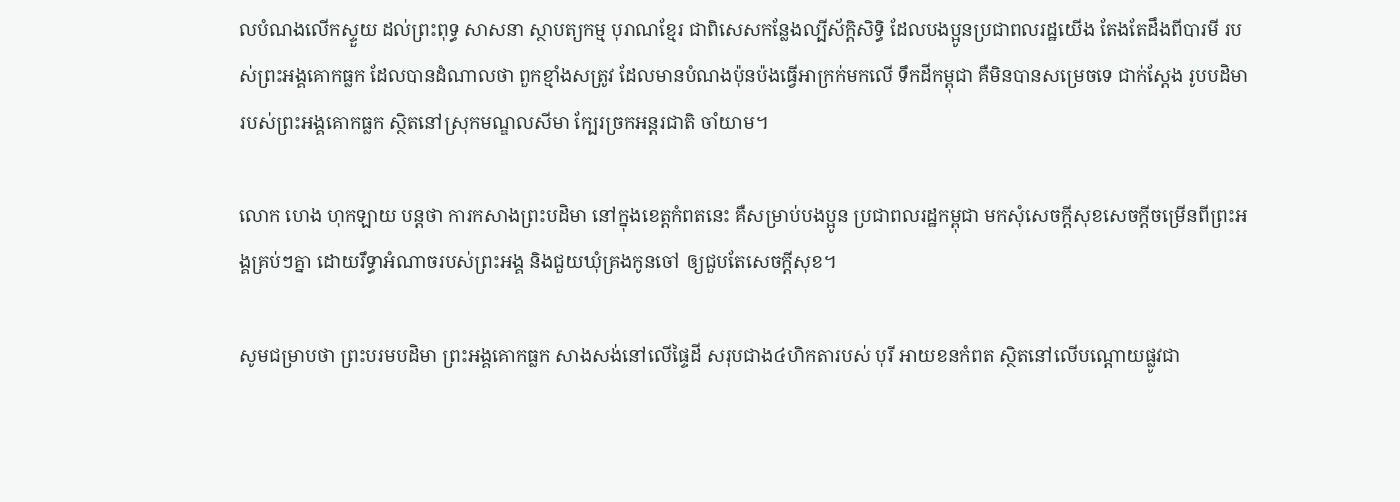លបំណងលើកស្ទួយ ដល់ព្រះពុទ្ធ សាសនា ស្ថាបត្យកម្ម បុរាណខ្មែរ ជាពិសេសកន្លែងល្បីស័ក្ដិសិទ្ធិ ដែលបងប្អូនប្រជាពលរដ្ឋយើង តែងតែដឹងពីបារមី របស់ព្រះអង្គគោកធ្លក ដែលបានដំណាលថា ពួកខ្មាំងសត្រូវ ដែលមានបំណងប៉ុនប៉ងធ្វើអាក្រក់មកលើ ទឹកដីកម្ពុជា គឺមិនបានសម្រេចទេ ជាក់ស្តែង រូបបដិមា របស់ព្រះអង្គគោកធ្លក ស្ថិតនៅស្រុកមណ្ឌលសីមា ក្បែរច្រកអន្តរជាតិ ចាំយាម។

លោក ហេង ហុកឡាយ បន្ដថា ការកសាងព្រះបដិមា នៅក្នុងខេត្តកំពតនេះ គឺសម្រាប់បងប្អូន ប្រជាពលរដ្ឋកម្ពុជា មកសុំសេចក្តីសុខសេចក្តីចម្រើនពីព្រះអង្គគ្រប់ៗគ្នា ដោយរឹទ្ធាអំណាចរបស់ព្រះអង្គ និងជួយឃុំគ្រងកូនចៅ ឲ្យជួបតែសេចក្តីសុខ។

សូមជម្រាបថា ព្រះបរមបដិមា ព្រះអង្គគោកធ្លក សាងសង់នៅលើផ្ទៃដី សរុបជាង៤ហិកតារបស់ បុរី អាយខនកំពត ស្ថិតនៅលើបណ្តោយផ្លូវជា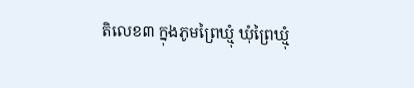តិលេខ៣ ក្នុងភូមព្រៃឃ្មុំ ឃុំព្រៃឃ្មុំ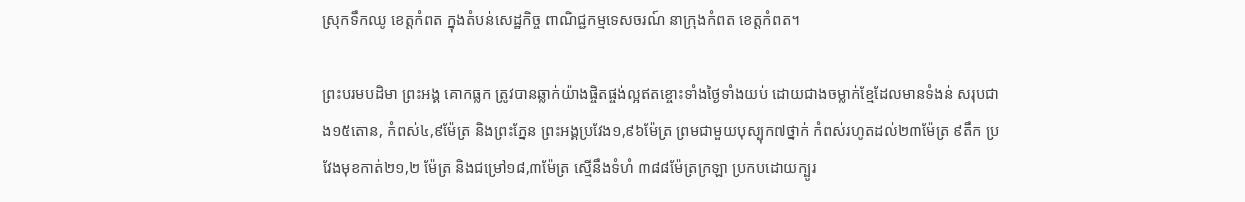ស្រុកទឹកឈូ ខេត្តកំពត ក្នុងតំបន់សេដ្ឋកិច្ច ពាណិជ្ជកម្មទេសចរណ៍ នាក្រុងកំពត ខេត្តកំពត។

ព្រះបរមបដិមា ព្រះអង្គ គោកធ្លក ត្រូវបានឆ្លាក់យ៉ាងផ្ចិតផ្ចង់ល្អឥតខ្ចោះទាំងថ្ងៃទាំងយប់ ដោយជាងចម្លាក់ខ្មែដែលមានទំងន់ សរុបជាង១៥តោន, កំពស់៤,៩ម៉ែត្រ និងព្រះភ្នែន ព្រះអង្គប្រវែង១,៩៦ម៉ែត្រ ព្រមជាមួយបុស្បុក៧ថ្នាក់ កំពស់រហូតដល់២៣ម៉ែត្រ ៩តឹក ប្រវែងមុខកាត់២១,២ ម៉ែត្រ និងជម្រៅ១៨,៣ម៉ែត្រ ស្មើនឹងទំហំ ៣៨៨ម៉ែត្រក្រឡា ប្រកបដោយក្បូរ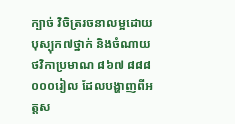ក្បាច់ វិចិត្ររចនាលម្អដោយបុស្បុក៧ថ្នាក់ និងចំណាយថវិកាប្រមាណ ៨៦៧ ៨៨៨ ០០០រៀល ដែលបង្ហាញពីអត្តស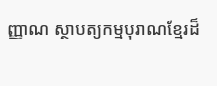ញ្ញាណ ស្ថាបត្យកម្មបុរាណខ្មែរដ៏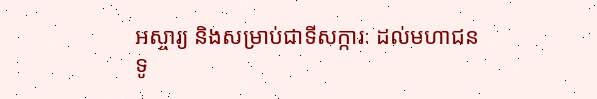អស្ចារ្យ និងសម្រាប់ជាទីសក្ការៈ ដល់មហាជនទូ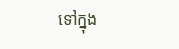ទៅក្នុង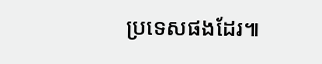ប្រទេសផងដែរ៕